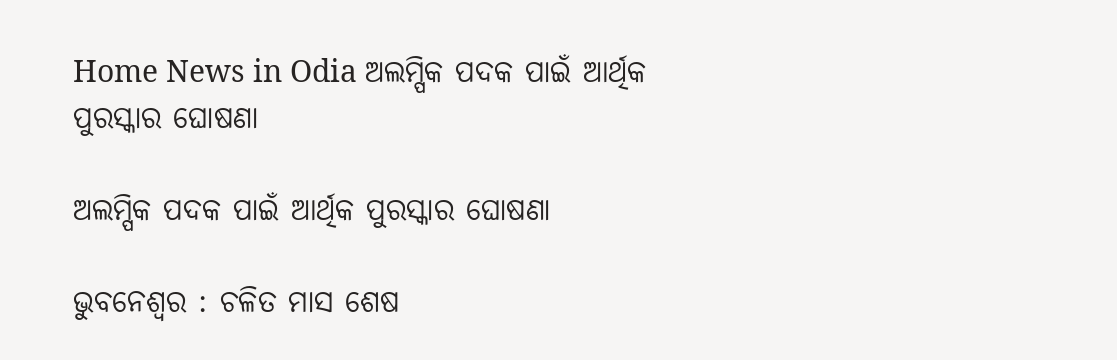Home News in Odia ଅଲମ୍ପିକ ପଦକ ପାଇଁ ଆର୍ଥିକ ପୁରସ୍କାର ଘୋଷଣା

ଅଲମ୍ପିକ ପଦକ ପାଇଁ ଆର୍ଥିକ ପୁରସ୍କାର ଘୋଷଣା

ଭୁବନେଶ୍ୱର : ଚଳିତ ମାସ ଶେଷ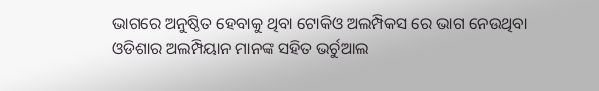ଭାଗରେ ଅନୁଷ୍ଠିତ ହେବାକୁ ଥିବା ଟୋକିଓ ଅଲମ୍ପିକସ ରେ ଭାଗ ନେଉଥିବା ଓଡିଶାର ଅଲମ୍ପିୟାନ ମାନଙ୍କ ସହିତ ଭର୍ଚୁଆଲ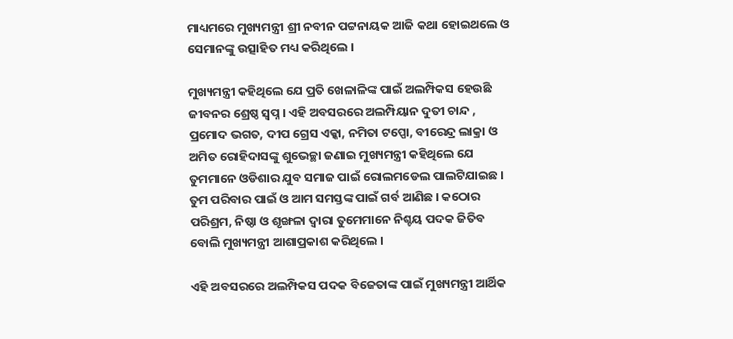ମାଧ୍ୟମରେ ମୁଖ୍ୟମନ୍ତ୍ରୀ ଶ୍ରୀ ନବୀନ ପଟ୍ଟନାୟକ ଆଜି କଥା ହୋଇଥଲେ ଓ ସେମାନଙ୍କୁ ଉତ୍ସାହିତ ମଧ୍ୟ କରିଥିଲେ ।

ମୁଖ୍ୟମନ୍ତ୍ରୀ କହିଥିଲେ ଯେ ପ୍ରତି ଖେଳାଳିଙ୍କ ପାଇଁ ଅଲମ୍ପିକସ ହେଉଛି ଜୀବନର ଶ୍ରେଷ୍ଠ ସ୍ଵପ୍ନ । ଏହି ଅବସରରେ ଅଲମ୍ପିୟାନ ଦୁତୀ ଚାନ୍ଦ , ପ୍ରମୋଦ ଭଗତ, ଦୀପ ଗ୍ରେସ ଏକ୍କା, ନମିତା ଟପ୍ପୋ, ବୀରେନ୍ଦ୍ର ଲାକ୍ରା ଓ ଅମିତ ରୋହିଦାସଙ୍କୁ ଶୁଭେଚ୍ଛା ଜଣାଇ ମୁଖ୍ୟମନ୍ତ୍ରୀ କହିଥିଲେ ଯେ ତୁମମାନେ ଓଡିଶାର ଯୁବ ସମାଜ ପାଇଁ ରୋଲମଡେଲ ପାଲଟିଯାଇଛ । ତୁମ ପରିବାର ପାଇଁ ଓ ଆମ ସମସ୍ତଙ୍କ ପାଇଁ ଗର୍ବ ଆଣିଛ । କଠୋର ପରିଶ୍ରମ, ନିଷ୍ଠା ଓ ଶୃଙ୍ଖଳା ଦ୍ଵାରା ତୁମେମାନେ ନିଶ୍ଚୟ ପଦକ ଜିତିବ ବୋଲି ମୁଖ୍ୟମନ୍ତ୍ରୀ ଆଶାପ୍ରକାଶ କରିଥିଲେ ।

ଏହି ଅବସରରେ ଅଲମ୍ପିକସ ପଦକ ବିଜେତାଙ୍କ ପାଇଁ ମୁଖ୍ୟମନ୍ତ୍ରୀ ଆର୍ଥିକ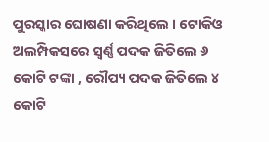ପୁରସ୍କାର ଘୋଷଣା କରିଥିଲେ । ଟୋକିଓ ଅଲମ୍ପିକସରେ ସ୍ଵର୍ଣ୍ଣ ପଦକ ଜିତିଲେ ୬ କୋଟି ଟଙ୍କା , ରୌପ୍ୟ ପଦକ ଜିତିଲେ ୪ କୋଟି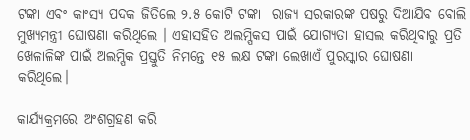ଟଙ୍କା ଏବଂ କାଂସ୍ୟ ପଦକ ଜିତିଲେ ୨.୫ କୋଟି ଟଙ୍କା  ରାଜ୍ୟ ସରକାରଙ୍କ ପଷରୁ ଦିଆଯିବ ବୋଲି ମୁଖ୍ୟମନ୍ତ୍ରୀ ଘୋଷଣା କରିଥିଲେ । ଏହାସହିତ ଅଲମ୍ପିକସ ପାଇଁ ଯୋଗ୍ୟତା ହାସଲ କରିଥିବାରୁ ପ୍ରତି ଖେଳାଳିଙ୍କ ପାଇଁ ଅଲମ୍ପିକ ପ୍ରସ୍ତୁତି ନିମନ୍ତେ ୧୫ ଲକ୍ଷ ଟଙ୍କା ଲେଖାଏଁ ପୁରସ୍କାର ଘୋଷଣା କରିଥିଲେ।

କାର୍ଯ୍ୟକ୍ରମରେ ଅଂଶଗ୍ରହଣ କରି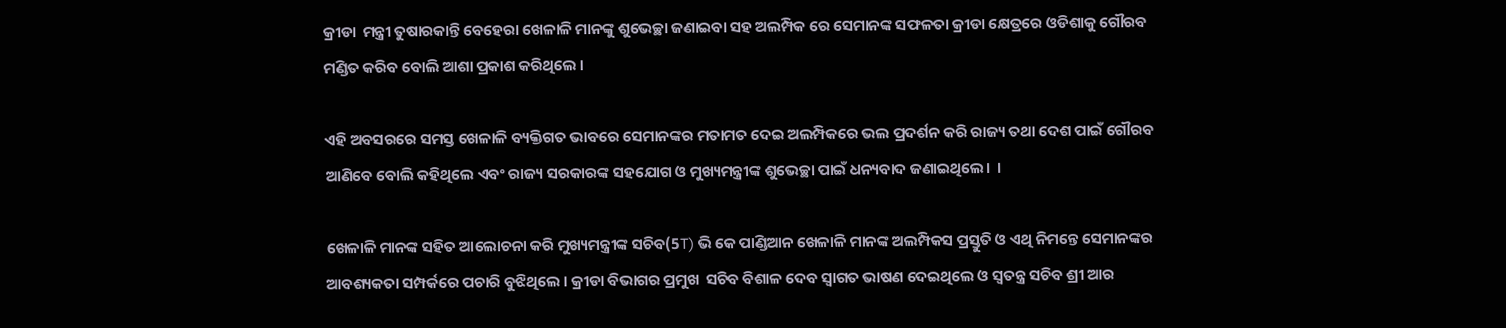କ୍ରୀଡା  ମନ୍ତ୍ରୀ ତୁଷାରକାନ୍ତି ବେହେରା ଖେଳାଳି ମାନଙ୍କୁ ଶୁଭେଚ୍ଛା ଜଣାଇବା ସହ ଅଲମ୍ପିକ ରେ ସେମାନଙ୍କ ସଫଳତା କ୍ରୀଡା କ୍ଷେତ୍ରରେ ଓଡିଶାକୁ ଗୌରବ ମଣ୍ଡିତ କରିବ ବୋଲି ଆଶା ପ୍ରକାଶ କରିଥିଲେ ।

ଏହି ଅବସରରେ ସମସ୍ତ ଖେଳାଳି ବ୍ୟକ୍ତିଗତ ଭାବରେ ସେମାନଙ୍କର ମତାମତ ଦେଇ ଅଲମ୍ପିକରେ ଭଲ ପ୍ରଦର୍ଶନ କରି ରାଜ୍ୟ ତଥା ଦେଶ ପାଇଁ ଗୌରବ ଆଣିବେ ବୋଲି କହିଥିଲେ ଏବଂ ରାଜ୍ୟ ସରକାରଙ୍କ ସହଯୋଗ ଓ ମୁଖ୍ୟମନ୍ତ୍ରୀଙ୍କ ଶୁଭେଚ୍ଛା ପାଇଁ ଧନ୍ୟବାଦ ଜଣାଇଥିଲେ।  ।

ଖେଳାଳି ମାନଙ୍କ ସହିତ ଆଲୋଚନା କରି ମୁଖ୍ୟମନ୍ତ୍ରୀଙ୍କ ସଚିବ(5T) ଭି କେ ପାଣ୍ଡିଆନ ଖେଳାଳି ମାନଙ୍କ ଅଲମ୍ପିକସ ପ୍ରସ୍ତୁତି ଓ ଏଥି ନିମନ୍ତେ ସେମାନଙ୍କର ଆବଶ୍ୟକତା ସମ୍ପର୍କରେ ପଚାରି ବୁଝିଥିଲେ । କ୍ରୀଡା ବିଭାଗର ପ୍ରମୁଖ  ସଚିବ ବିଶାଳ ଦେବ ସ୍ଵାଗତ ଭାଷଣ ଦେଇଥିଲେ ଓ ସ୍ଵତନ୍ତ୍ର ସଚିବ ଶ୍ରୀ ଆର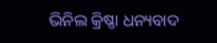ଭିନିଲ କ୍ରିଷ୍ଣା ଧନ୍ୟବାଦ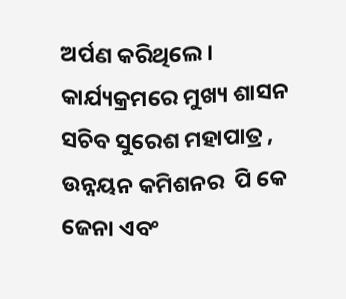ଅର୍ପଣ କରିଥିଲେ ।  କାର୍ଯ୍ୟକ୍ରମରେ ମୁଖ୍ୟ ଶାସନ ସଚିବ ସୁରେଶ ମହାପାତ୍ର , ଉନ୍ନୟନ କମିଶନର  ପି କେ ଜେନା ଏବଂ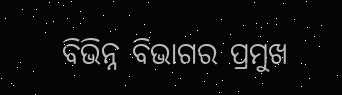ବିଭିନ୍ନ ବିଭାଗର ପ୍ରମୁଖ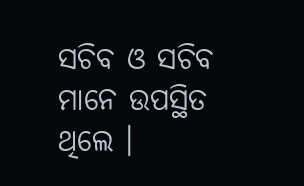ସଚିବ ଓ ସଚିବ ମାନେ ଉପସ୍ଥିତ ଥିଲେ ।